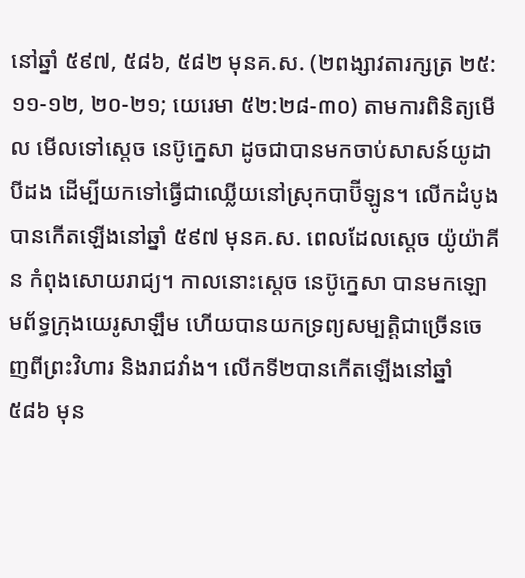នៅឆ្នាំ ៥៩៧, ៥៨៦, ៥៨២ មុនគ.ស. (២ពង្សាវតារក្សត្រ ២៥:១១-១២, ២០-២១; យេរេមា ៥២:២៨-៣០) តាមការពិនិត្យមើល មើលទៅស្ដេច នេប៊ូក្នេសា ដូចជាបានមកចាប់សាសន៍យូដាបីដង ដើម្បីយកទៅធ្វើជាឈ្លើយនៅស្រុកបាប៊ីឡូន។ លើកដំបូងបានកើតឡើងនៅឆ្នាំ ៥៩៧ មុនគ.ស. ពេលដែលស្ដេច យ៉ូយ៉ាគីន កំពុងសោយរាជ្យ។ កាលនោះស្ដេច នេប៊ូក្នេសា បានមកឡោមព័ទ្ធក្រុងយេរូសាឡឹម ហើយបានយកទ្រព្យសម្បត្តិជាច្រើនចេញពីព្រះវិហារ និងរាជវាំង។ លើកទី២បានកើតឡើងនៅឆ្នាំ ៥៨៦ មុន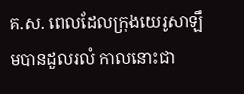គ.ស. ពេលដែលក្រុងយេរូសាឡឹមបានដួលរលំ កាលនោះជា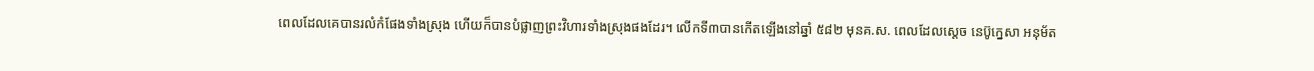ពេលដែលគេបានរលំកំផែងទាំងស្រុង ហើយក៏បានបំផ្លាញព្រះវិហារទាំងស្រុងផងដែរ។ លើកទី៣បានកើតឡើងនៅឆ្នាំ ៥៨២ មុនគ.ស. ពេលដែលស្ដេច នេប៊ូក្នេសា អនុម័ត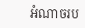អំណាចរប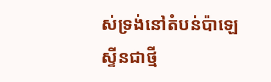ស់ទ្រង់នៅតំបន់ប៉ាឡេស្ទីនជាថ្មី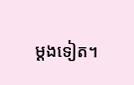ម្ដងទៀត។